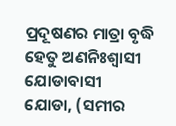ପ୍ରଦୂଷଣର ମାତ୍ରା ବୃଦ୍ଧି ହେତୁ ଅଣନିଃଶ୍ୱାସୀ ଯୋଡାବାସୀ
ଯୋଡା, (ସମୀର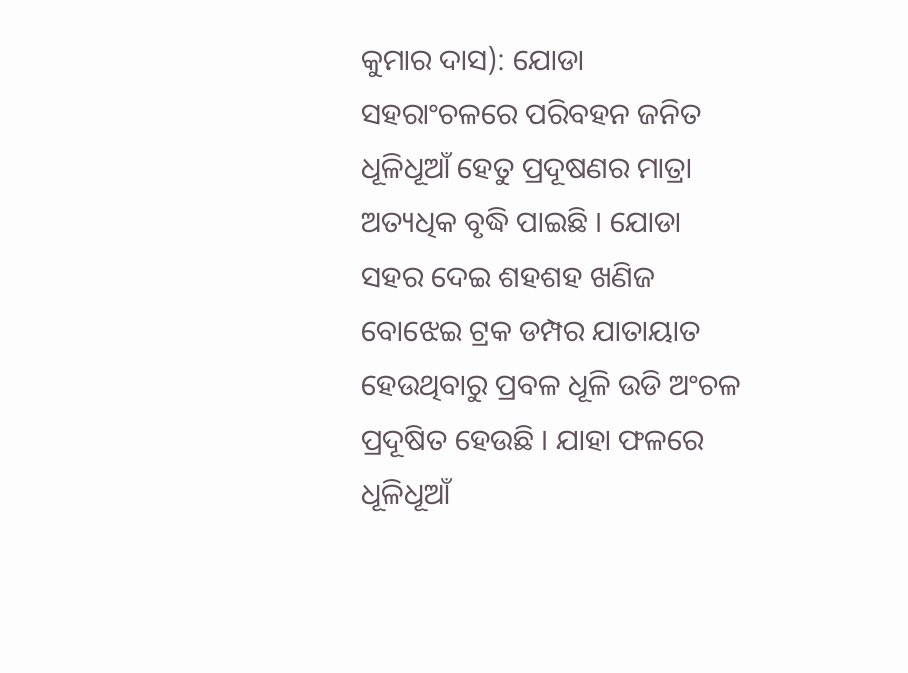କୁମାର ଦାସ): ଯୋଡା ସହରାଂଚଳରେ ପରିବହନ ଜନିତ ଧୂଳିଧୂଆଁ ହେତୁ ପ୍ରଦୂଷଣର ମାତ୍ରା ଅତ୍ୟଧିକ ବୃଦ୍ଧି ପାଇଛି । ଯୋଡା ସହର ଦେଇ ଶହଶହ ଖଣିଜ ବୋଝେଇ ଟ୍ରକ ଡମ୍ପର ଯାତାୟାତ ହେଉଥିବାରୁ ପ୍ରବଳ ଧୂଳି ଉଡି ଅଂଚଳ ପ୍ରଦୂଷିତ ହେଉଛି । ଯାହା ଫଳରେ ଧୂଳିଧୂଆଁ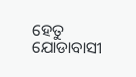ହେତୁ ଯୋଡାବାସୀ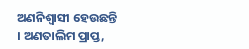ଅଣନିଶ୍ୱାସୀ ହେଉଛନ୍ତି । ଅଣତାଲିମ ପ୍ରାପ୍ତ,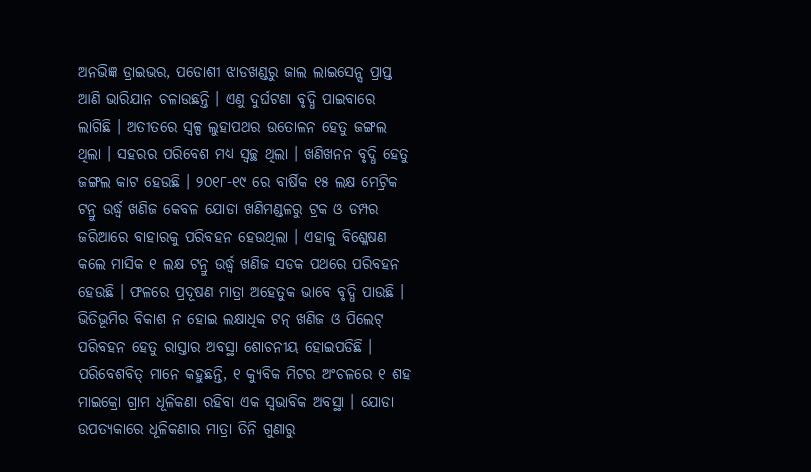ଅନଭିଜ୍ଞ ଡ୍ରାଇଭର, ପଡୋଶୀ ଝାଡଖଣ୍ଡରୁ ଜାଲ ଲାଇସେନ୍ସ ପ୍ରାପ୍ତ ଆଣି ଭାରିଯାନ ଚଳାଉଛନ୍ତି । ଏଣୁ ଦୁର୍ଘଟଣା ବୃଦ୍ଧି ପାଇବାରେ ଲାଗିଛି । ଅତୀତରେ ସ୍ୱଳ୍ପ ଲୁହାପଥର ଉତୋଳନ ହେତୁ ଜଙ୍ଗଲ ଥିଲା । ସହରର ପରିବେଶ ମଧ୍ୟ ସ୍ୱଚ୍ଛ ଥିଲା । ଖଣିଖନନ ବୃଦ୍ଧି ହେତୁ ଜଙ୍ଗଲ କାଟ ହେଉଛି । ୨୦୧୮-୧୯ ରେ ବାର୍ଷିକ ୧୫ ଲକ୍ଷ ମେଟ୍ରିକ ଟନ୍ରୁ ଉର୍ଦ୍ଧ୍ୱ ଖଣିଜ କେବଳ ଯୋଡା ଖଣିମଣ୍ଡଳରୁ ଟ୍ରକ ଓ ଡମ୍ପର ଜରିଆରେ ବାହାରକୁ ପରିବହନ ହେଉଥିଲା । ଏହାକୁ ବିଶ୍ଳେଷଣ କଲେ ମାସିକ ୧ ଲକ୍ଷ ଟନ୍ରୁ ଉର୍ଦ୍ଧ୍ୱ ଖଣିଜ ସଡକ ପଥରେ ପରିବହନ ହେଉଛି । ଫଳରେ ପ୍ରଦୂଷଣ ମାତ୍ରା ଅହେତୁକ ଭାବେ ବୃଦ୍ଧି ପାଉଛି । ଭିତିଭୂମିର ବିକାଶ ନ ହୋଇ ଲକ୍ଷାଧିକ ଟନ୍ ଖଣିଜ ଓ ପିଲେଟ୍ ପରିବହନ ହେତୁ ରାସ୍ତାର ଅବସ୍ଥା ଶୋଚନୀୟ ହୋଇପଡିଛି । ପରିବେଶବିତ୍ ମାନେ କହୁଛନ୍ତି, ୧ କ୍ୟୁବିକ ମିଟର ଅଂଚଳରେ ୧ ଶହ ମାଇକ୍ରୋ ଗ୍ରାମ ଧୂଳିକଣା ରହିବା ଏକ ସ୍ୱଭାବିକ ଅବସ୍ଥା । ଯୋଡା ଉପତ୍ୟକାରେ ଧୂଳିକଣାର ମାତ୍ରା ତିନି ଗୁଣାରୁ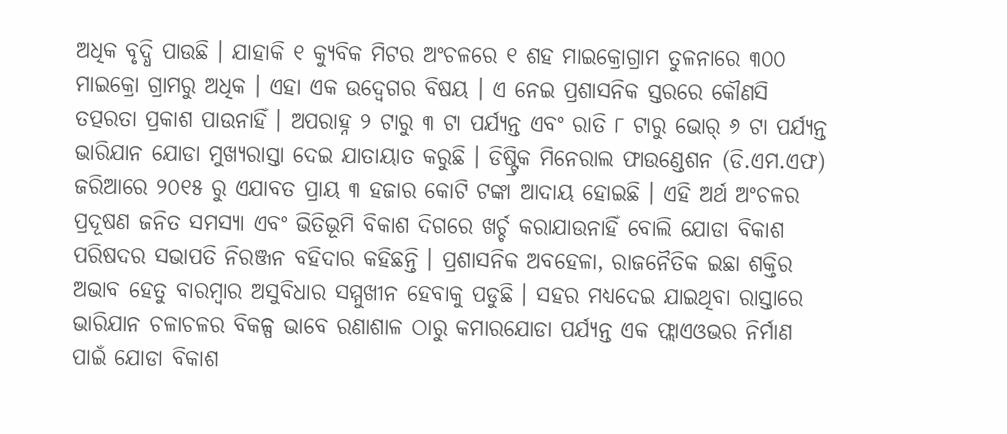ଅଧିକ ବୃଦ୍ଧି ପାଉଛି । ଯାହାକି ୧ କ୍ୟୁବିକ ମିଟର ଅଂଚଳରେ ୧ ଶହ ମାଇକ୍ରୋଗ୍ରାମ ତୁଳନାରେ ୩୦୦ ମାଇକ୍ରୋ ଗ୍ରାମରୁ ଅଧିକ । ଏହା ଏକ ଉଦ୍ବେଗର ବିଷୟ । ଏ ନେଇ ପ୍ରଶାସନିକ ସ୍ତରରେ କୌଣସି ତତ୍ପରତା ପ୍ରକାଶ ପାଉନାହିଁ । ଅପରାହ୍ନ ୨ ଟାରୁ ୩ ଟା ପର୍ଯ୍ୟନ୍ତ ଏବଂ ରାତି ୮ ଟାରୁ ଭୋର୍ ୬ ଟା ପର୍ଯ୍ୟନ୍ତ ଭାରିଯାନ ଯୋଡା ମୁଖ୍ୟରାସ୍ତା ଦେଇ ଯାତାୟାତ କରୁଛି । ଡିଷ୍ଟ୍ରିକ ମିନେରାଲ ଫାଉଣ୍ଡେଶନ (ଡି.ଏମ.ଏଫ) ଜରିଆରେ ୨୦୧୫ ରୁ ଏଯାବତ ପ୍ରାୟ ୩ ହଜାର କୋଟି ଟଙ୍କା ଆଦାୟ ହୋଇଛି । ଏହି ଅର୍ଥ ଅଂଚଳର ପ୍ରଦୂଷଣ ଜନିତ ସମସ୍ୟା ଏବଂ ଭିତିଭୂମି ବିକାଶ ଦିଗରେ ଖର୍ଚ୍ଚ କରାଯାଉନାହିଁ ବୋଲି ଯୋଡା ବିକାଶ ପରିଷଦର ସଭାପତି ନିରଞ୍ଜନ ବହିଦାର କହିଛନ୍ତି । ପ୍ରଶାସନିକ ଅବହେଳା, ରାଜନୈତିକ ଇଛା ଶକ୍ତିର ଅଭାବ ହେତୁ ବାରମ୍ବାର ଅସୁବିଧାର ସମ୍ମୁଖୀନ ହେବାକୁ ପଡୁଛି । ସହର ମଧ୍ୟଦେଇ ଯାଇଥିବା ରାସ୍ତାରେ ଭାରିଯାନ ଚଳାଚଳର ବିକଳ୍ପ ଭାବେ ରଣାଶାଳ ଠାରୁ କମାରଯୋଡା ପର୍ଯ୍ୟନ୍ତ ଏକ ଫ୍ଲାଏଓଭର ନିର୍ମାଣ ପାଇଁ ଯୋଡା ବିକାଶ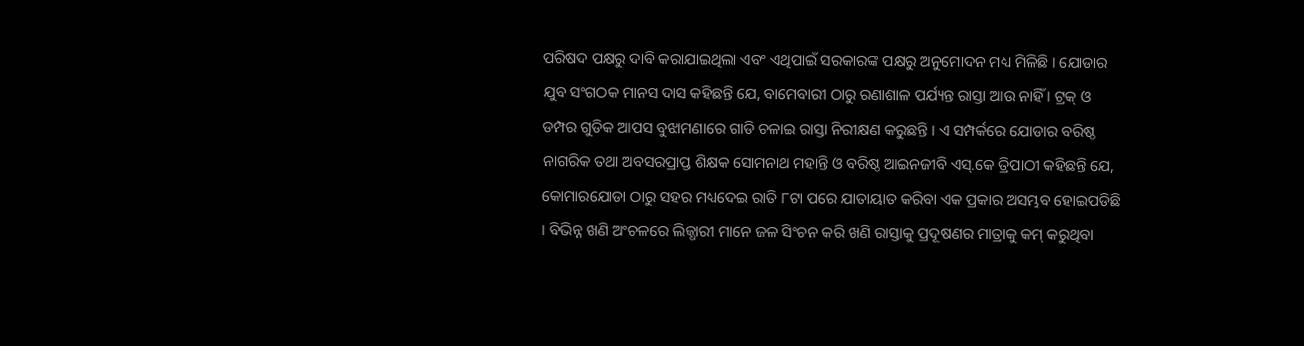ପରିଷଦ ପକ୍ଷରୁ ଦାବି କରାଯାଇଥିଲା ଏବଂ ଏଥିପାଇଁ ସରକାରଙ୍କ ପକ୍ଷରୁ ଅନୁମୋଦନ ମଧ୍ୟ ମିଳିଛି । ଯୋଡାର ଯୁବ ସଂଗଠକ ମାନସ ଦାସ କହିଛନ୍ତି ଯେ, ବାମେବାରୀ ଠାରୁ ରଣାଶାଳ ପର୍ଯ୍ୟନ୍ତ ରାସ୍ତା ଆଉ ନାହିଁ । ଟ୍ରକ୍ ଓ ଡମ୍ପର ଗୁଡିକ ଆପସ ବୁଝାମଣାରେ ଗାଡି ଚଳାଇ ରାସ୍ତା ନିରୀକ୍ଷଣ କରୁଛନ୍ତି । ଏ ସମ୍ପର୍କରେ ଯୋଡାର ବରିଷ୍ଠ ନାଗରିକ ତଥା ଅବସରପ୍ରାପ୍ତ ଶିକ୍ଷକ ସୋମନାଥ ମହାନ୍ତି ଓ ବରିଷ୍ଠ ଆଇନଜୀବି ଏସ୍.କେ ତ୍ରିପାଠୀ କହିଛନ୍ତି ଯେ, କୋମାରଯୋଡା ଠାରୁ ସହର ମଧ୍ୟଦେଇ ରାତି ୮ଟା ପରେ ଯାତାୟାତ କରିବା ଏକ ପ୍ରକାର ଅସମ୍ଭବ ହୋଇପଡିଛି । ବିଭିନ୍ନ ଖଣି ଅଂଚଳରେ ଲିଜ୍ଧାରୀ ମାନେ ଜଳ ସିଂଚନ କରି ଖଣି ରାସ୍ତାକୁ ପ୍ରଦୂଷଣର ମାତ୍ରାକୁ କମ୍ କରୁଥିବା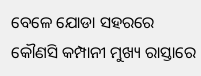ବେଳେ ଯୋଡା ସହରରେ କୌଣସି କମ୍ପାନୀ ମୁଖ୍ୟ ରାସ୍ତାରେ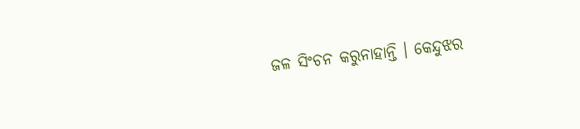ଜଳ ସିଂଚନ କରୁନାହାନ୍ତି । କେନ୍ଦୁଝର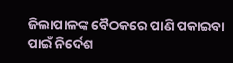ଜିଲାପାଳଙ୍କ ବୈଠକରେ ପାଣି ପକାଇବା ପାଇଁ ନିର୍ଦେଶ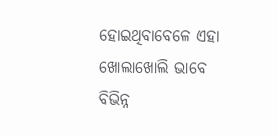ହୋଇଥିବାବେଳେ ଏହା ଖୋଲାଖୋଲି ଭାବେ ବିଭିନ୍ନ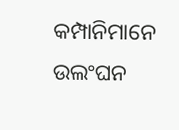କମ୍ପାନିମାନେ ଉଲଂଘନ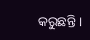କରୁଛନ୍ତି ।